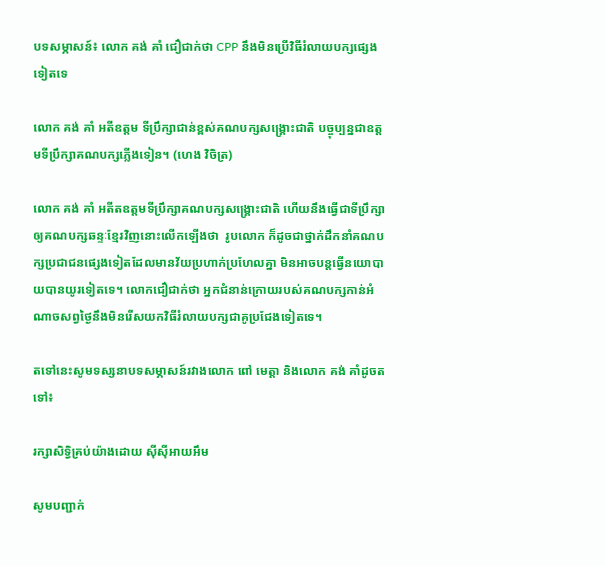បទសម្ភាសន៍៖ លោក គង់ គាំ ជឿជាក់ថា CPP នឹងមិនប្រើវិធីរំលាយបក្សផ្សេងទៀតទេ

លោក គង់ គាំ អតីឧត្តម ទីប្រឹក្សាជាន់ខ្ពស់គណបក្សសង្គ្រោះជាតិ បច្ចុប្បន្នជាឧត្ដមទីប្រឹក្សាគណបក្សភ្លើងទៀន។ (ហេង វិចិត្រ)

លោក គង់ គាំ អតីតឧត្តមទីប្រឹក្សាគណបក្សសង្គ្រោះជាតិ ហើយនឹងធ្វើជាទីប្រឹក្សាឲ្យគណបក្សឆន្ទៈខ្មែរវិញនោះលើកឡើងថា  រូបលោក ក៏ដូចជាថ្នាក់ដឹកនាំគណបក្សប្រជាជនផ្សេងទៀតដែលមានវ័យប្រហាក់ប្រហែលគ្នា មិនអាចបន្តធ្វើនយោបាយបានយូរទៀតទេ។ លោកជឿជាក់ថា អ្នកជំនាន់ក្រោយរបស់គណបក្សកាន់អំណាចសព្វថ្ងៃនឹងមិនរើសយកវិធីរំលាយបក្សជាគូប្រជែងទៀតទេ។

តទៅនេះសូមទស្សនាបទសម្ភាសន៍រវាងលោក ពៅ មេត្តា និងលោក គង់ គាំដូចតទៅ៖

រក្សាសិទ្វិគ្រប់យ៉ាងដោយ ស៊ីស៊ីអាយអឹម

សូមបញ្ជាក់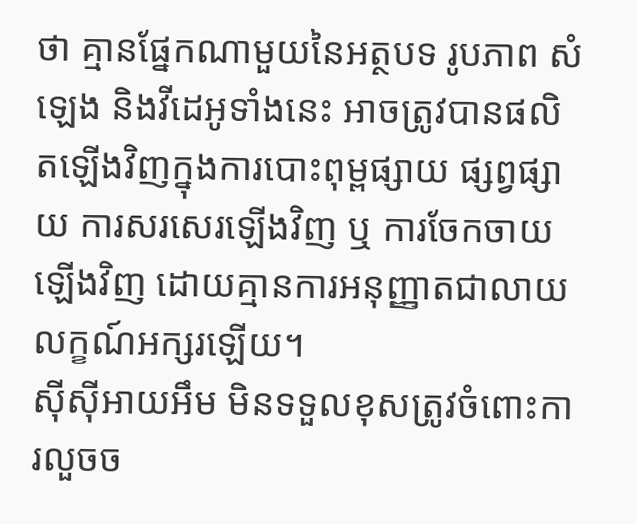ថា គ្មានផ្នែកណាមួយនៃអត្ថបទ រូបភាព សំឡេង និងវីដេអូទាំងនេះ អាចត្រូវបានផលិតឡើងវិញក្នុងការបោះពុម្ពផ្សាយ ផ្សព្វផ្សាយ ការសរសេរឡើងវិញ ឬ ការចែកចាយឡើងវិញ ដោយគ្មានការអនុញ្ញាតជាលាយលក្ខណ៍អក្សរឡើយ។
ស៊ីស៊ីអាយអឹម មិនទទួលខុសត្រូវចំពោះការលួចច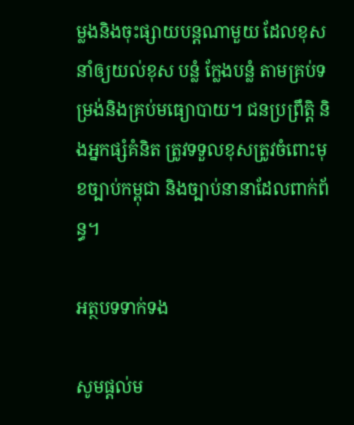ម្លងនិងចុះផ្សាយបន្តណាមួយ ដែលខុស នាំឲ្យយល់ខុស បន្លំ ក្លែងបន្លំ តាមគ្រប់ទម្រង់និងគ្រប់មធ្យោបាយ។ ជនប្រព្រឹត្តិ និងអ្នកផ្សំគំនិត ត្រូវទទួលខុសត្រូវចំពោះមុខច្បាប់កម្ពុជា និងច្បាប់នានាដែលពាក់ព័ន្ធ។

អត្ថបទទាក់ទង

សូមផ្ដល់ម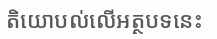តិយោបល់លើអត្ថបទនេះ